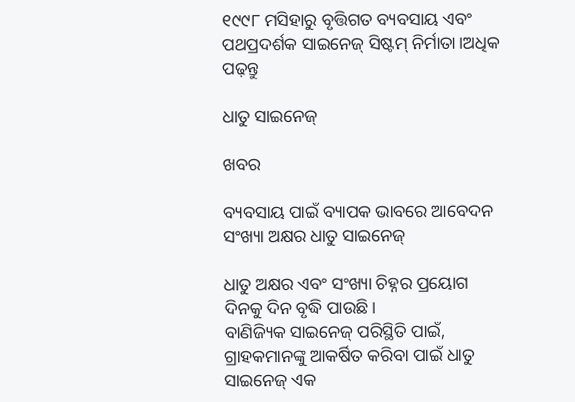୧୯୯୮ ମସିହାରୁ ବୃତ୍ତିଗତ ବ୍ୟବସାୟ ଏବଂ ପଥପ୍ରଦର୍ଶକ ସାଇନେଜ୍ ସିଷ୍ଟମ୍ ନିର୍ମାତା।ଅଧିକ ପଢ଼ନ୍ତୁ

ଧାତୁ ସାଇନେଜ୍

ଖବର

ବ୍ୟବସାୟ ପାଇଁ ବ୍ୟାପକ ଭାବରେ ଆବେଦନ ସଂଖ୍ୟା ଅକ୍ଷର ଧାତୁ ସାଇନେଜ୍

ଧାତୁ ଅକ୍ଷର ଏବଂ ସଂଖ୍ୟା ଚିହ୍ନର ପ୍ରୟୋଗ ଦିନକୁ ଦିନ ବୃଦ୍ଧି ପାଉଛି।
ବାଣିଜ୍ୟିକ ସାଇନେଜ୍ ପରିସ୍ଥିତି ପାଇଁ, ଗ୍ରାହକମାନଙ୍କୁ ଆକର୍ଷିତ କରିବା ପାଇଁ ଧାତୁ ସାଇନେଜ୍ ଏକ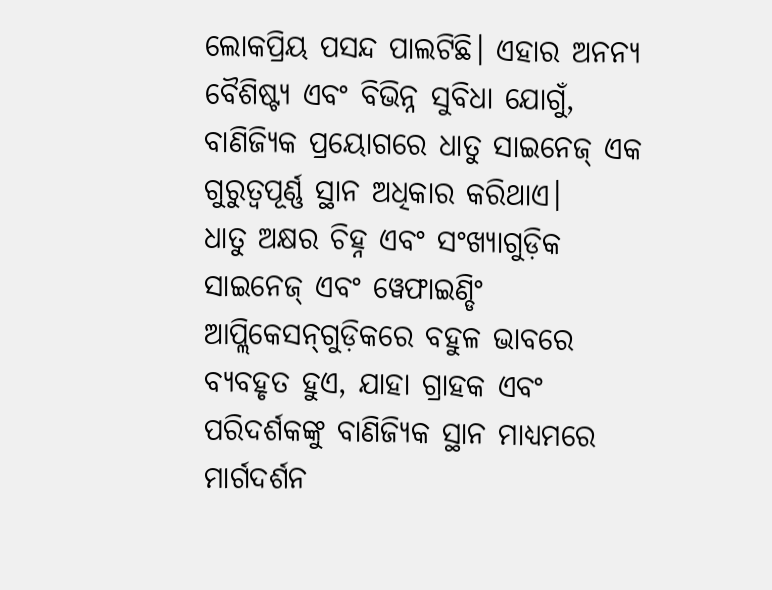ଲୋକପ୍ରିୟ ପସନ୍ଦ ପାଲଟିଛି। ଏହାର ଅନନ୍ୟ ବୈଶିଷ୍ଟ୍ୟ ଏବଂ ବିଭିନ୍ନ ସୁବିଧା ଯୋଗୁଁ, ବାଣିଜ୍ୟିକ ପ୍ରୟୋଗରେ ଧାତୁ ସାଇନେଜ୍ ଏକ ଗୁରୁତ୍ୱପୂର୍ଣ୍ଣ ସ୍ଥାନ ଅଧିକାର କରିଥାଏ।
ଧାତୁ ଅକ୍ଷର ଚିହ୍ନ ଏବଂ ସଂଖ୍ୟାଗୁଡ଼ିକ ସାଇନେଜ୍ ଏବଂ ୱେଫାଇଣ୍ଡିଂ ଆପ୍ଲିକେସନ୍‌ଗୁଡ଼ିକରେ ବହୁଳ ଭାବରେ ବ୍ୟବହୃତ ହୁଏ, ଯାହା ଗ୍ରାହକ ଏବଂ ପରିଦର୍ଶକଙ୍କୁ ବାଣିଜ୍ୟିକ ସ୍ଥାନ ମାଧ୍ୟମରେ ମାର୍ଗଦର୍ଶନ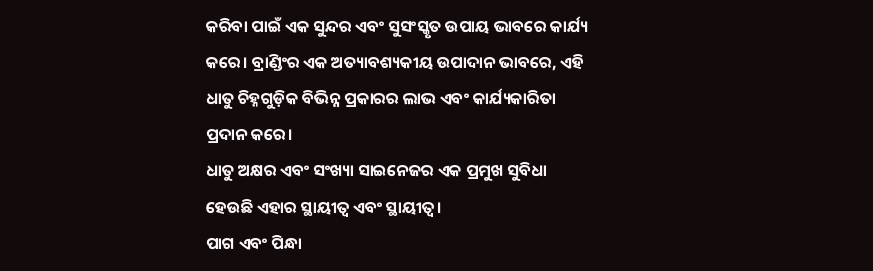କରିବା ପାଇଁ ଏକ ସୁନ୍ଦର ଏବଂ ସୁସଂସ୍କୃତ ଉପାୟ ଭାବରେ କାର୍ଯ୍ୟ କରେ। ବ୍ରାଣ୍ଡିଂର ଏକ ଅତ୍ୟାବଶ୍ୟକୀୟ ଉପାଦାନ ଭାବରେ, ଏହି ଧାତୁ ଚିହ୍ନଗୁଡ଼ିକ ବିଭିନ୍ନ ପ୍ରକାରର ଲାଭ ଏବଂ କାର୍ଯ୍ୟକାରିତା ପ୍ରଦାନ କରେ।
ଧାତୁ ଅକ୍ଷର ଏବଂ ସଂଖ୍ୟା ସାଇନେଜର ଏକ ପ୍ରମୁଖ ସୁବିଧା ହେଉଛି ଏହାର ସ୍ଥାୟୀତ୍ୱ ଏବଂ ସ୍ଥାୟୀତ୍ୱ।
ପାଗ ଏବଂ ପିନ୍ଧା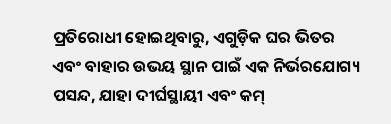ପ୍ରତିରୋଧୀ ହୋଇଥିବାରୁ, ଏଗୁଡ଼ିକ ଘର ଭିତର ଏବଂ ବାହାର ଉଭୟ ସ୍ଥାନ ପାଇଁ ଏକ ନିର୍ଭରଯୋଗ୍ୟ ପସନ୍ଦ, ଯାହା ଦୀର୍ଘସ୍ଥାୟୀ ଏବଂ କମ୍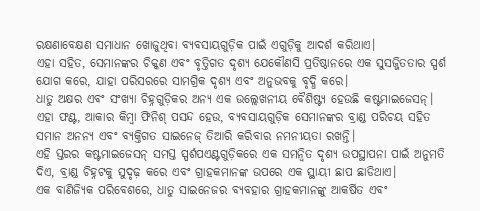ରକ୍ଷଣାବେକ୍ଷଣ ସମାଧାନ ଖୋଜୁଥିବା ବ୍ୟବସାୟଗୁଡ଼ିକ ପାଇଁ ଏଗୁଡ଼ିକୁ ଆଦର୍ଶ କରିଥାଏ।
ଏହା ସହିତ, ସେମାନଙ୍କର ଚିକ୍କଣ ଏବଂ ବୃତ୍ତିଗତ ଦୃଶ୍ୟ ଯେକୌଣସି ପ୍ରତିଷ୍ଠାନରେ ଏକ ସୁସଜ୍ଜିତତାର ସ୍ପର୍ଶ ଯୋଗ କରେ, ଯାହା ପରିସରରେ ସାମଗ୍ରିକ ଦୃଶ୍ୟ ଏବଂ ଅନୁଭବକୁ ବୃଦ୍ଧି କରେ।
ଧାତୁ ଅକ୍ଷର ଏବଂ ସଂଖ୍ୟା ଚିହ୍ନଗୁଡ଼ିକର ଅନ୍ୟ ଏକ ଉଲ୍ଲେଖନୀୟ ବୈଶିଷ୍ଟ୍ୟ ହେଉଛି କଷ୍ଟମାଇଜେସନ୍। ଏହା ଫଣ୍ଟ, ଆକାର କିମ୍ବା ଫିନିଶ୍ ପସନ୍ଦ ହେଉ, ବ୍ୟବସାୟଗୁଡ଼ିକ ସେମାନଙ୍କର ବ୍ରାଣ୍ଡ ପରିଚୟ ସହିତ ସମାନ ଅନନ୍ୟ ଏବଂ ବ୍ୟକ୍ତିଗତ ସାଇନେଜ୍ ତିଆରି କରିବାର ନମନୀୟତା ରଖନ୍ତି।
ଏହି ସ୍ତରର କଷ୍ଟମାଇଜେସନ୍ ସମସ୍ତ ସ୍ପର୍ଶପଏଣ୍ଟଗୁଡ଼ିକରେ ଏକ ସମନ୍ୱିତ ଦୃଶ୍ୟ ଉପସ୍ଥାପନା ପାଇଁ ଅନୁମତି ଦିଏ, ବ୍ରାଣ୍ଡ ଚିହ୍ନଟକୁ ସୁଦୃଢ଼ କରେ ଏବଂ ଗ୍ରାହକମାନଙ୍କ ଉପରେ ଏକ ସ୍ଥାୟୀ ଛାପ ଛାଡିଥାଏ।
ଏକ ବାଣିଜ୍ୟିକ ପରିବେଶରେ, ଧାତୁ ସାଇନେଜର ବ୍ୟବହାର ଗ୍ରାହକମାନଙ୍କୁ ଆକର୍ଷିତ ଏବଂ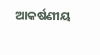ଆକର୍ଷଣୀୟ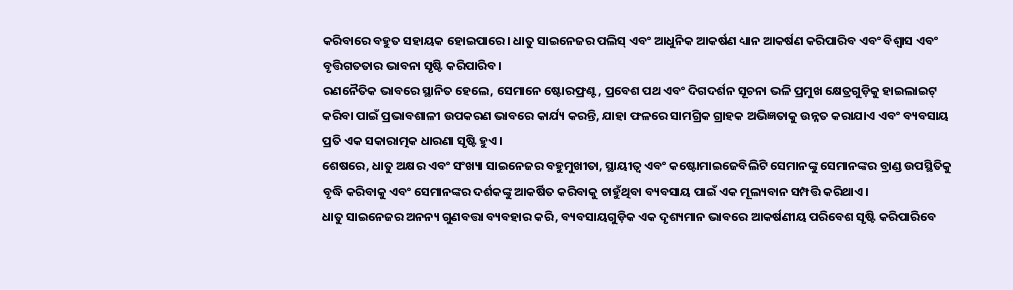କରିବାରେ ବହୁତ ସହାୟକ ହୋଇପାରେ। ଧାତୁ ସାଇନେଜର ପଲିସ୍ ଏବଂ ଆଧୁନିକ ଆକର୍ଷଣ ଧ୍ୟାନ ଆକର୍ଷଣ କରିପାରିବ ଏବଂ ବିଶ୍ୱାସ ଏବଂ ବୃତ୍ତିଗତତାର ଭାବନା ସୃଷ୍ଟି କରିପାରିବ।
ରଣନୈତିକ ଭାବରେ ସ୍ଥାନିତ ହେଲେ, ସେମାନେ ଷ୍ଟୋରଫ୍ରଣ୍ଟ, ପ୍ରବେଶ ପଥ ଏବଂ ଦିଗଦର୍ଶନ ସୂଚନା ଭଳି ପ୍ରମୁଖ କ୍ଷେତ୍ରଗୁଡ଼ିକୁ ହାଇଲାଇଟ୍ କରିବା ପାଇଁ ପ୍ରଭାବଶାଳୀ ଉପକରଣ ଭାବରେ କାର୍ଯ୍ୟ କରନ୍ତି, ଯାହା ଫଳରେ ସାମଗ୍ରିକ ଗ୍ରାହକ ଅଭିଜ୍ଞତାକୁ ଉନ୍ନତ କରାଯାଏ ଏବଂ ବ୍ୟବସାୟ ପ୍ରତି ଏକ ସକାରାତ୍ମକ ଧାରଣା ସୃଷ୍ଟି ହୁଏ।
ଶେଷରେ, ଧାତୁ ଅକ୍ଷର ଏବଂ ସଂଖ୍ୟା ସାଇନେଜର ବହୁମୁଖୀତା, ସ୍ଥାୟୀତ୍ୱ ଏବଂ କଷ୍ଟୋମାଇଜେବିଲିଟି ସେମାନଙ୍କୁ ସେମାନଙ୍କର ବ୍ରାଣ୍ଡ ଉପସ୍ଥିତିକୁ ବୃଦ୍ଧି କରିବାକୁ ଏବଂ ସେମାନଙ୍କର ଦର୍ଶକଙ୍କୁ ଆକର୍ଷିତ କରିବାକୁ ଚାହୁଁଥିବା ବ୍ୟବସାୟ ପାଇଁ ଏକ ମୂଲ୍ୟବାନ ସମ୍ପତ୍ତି କରିଥାଏ।
ଧାତୁ ସାଇନେଜର ଅନନ୍ୟ ଗୁଣବତ୍ତା ବ୍ୟବହାର କରି, ବ୍ୟବସାୟଗୁଡ଼ିକ ଏକ ଦୃଶ୍ୟମାନ ଭାବରେ ଆକର୍ଷଣୀୟ ପରିବେଶ ସୃଷ୍ଟି କରିପାରିବେ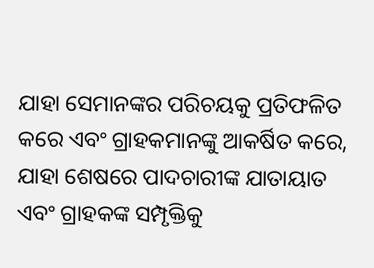ଯାହା ସେମାନଙ୍କର ପରିଚୟକୁ ପ୍ରତିଫଳିତ କରେ ଏବଂ ଗ୍ରାହକମାନଙ୍କୁ ଆକର୍ଷିତ କରେ, ଯାହା ଶେଷରେ ପାଦଚାରୀଙ୍କ ଯାତାୟାତ ଏବଂ ଗ୍ରାହକଙ୍କ ସମ୍ପୃକ୍ତିକୁ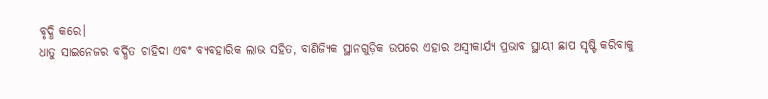ବୃଦ୍ଧି କରେ।
ଧାତୁ ସାଇନେଜର ବର୍ଦ୍ଧିତ ଚାହିଦା ଏବଂ ବ୍ୟବହାରିକ ଲାଭ ସହିତ, ବାଣିଜ୍ୟିକ ସ୍ଥାନଗୁଡ଼ିକ ଉପରେ ଏହାର ଅସ୍ୱୀକାର୍ଯ୍ୟ ପ୍ରଭାବ ସ୍ଥାୟୀ ଛାପ ସୃଷ୍ଟି କରିବାକୁ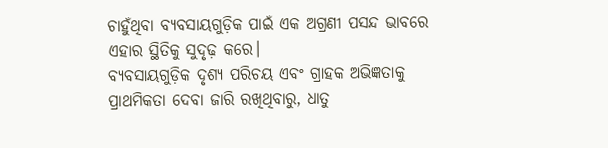ଚାହୁଁଥିବା ବ୍ୟବସାୟଗୁଡ଼ିକ ପାଇଁ ଏକ ଅଗ୍ରଣୀ ପସନ୍ଦ ଭାବରେ ଏହାର ସ୍ଥିତିକୁ ସୁଦୃଢ଼ କରେ।
ବ୍ୟବସାୟଗୁଡ଼ିକ ଦୃଶ୍ୟ ପରିଚୟ ଏବଂ ଗ୍ରାହକ ଅଭିଜ୍ଞତାକୁ ପ୍ରାଥମିକତା ଦେବା ଜାରି ରଖିଥିବାରୁ, ଧାତୁ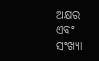ଅକ୍ଷର ଏବଂ ସଂଖ୍ୟା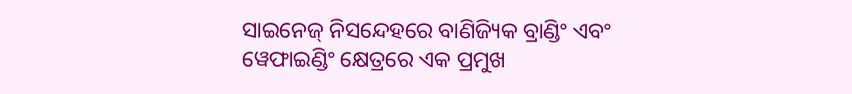ସାଇନେଜ୍ ନିସନ୍ଦେହରେ ବାଣିଜ୍ୟିକ ବ୍ରାଣ୍ଡିଂ ଏବଂ ୱେଫାଇଣ୍ଡିଂ କ୍ଷେତ୍ରରେ ଏକ ପ୍ରମୁଖ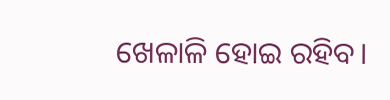ଖେଳାଳି ହୋଇ ରହିବ।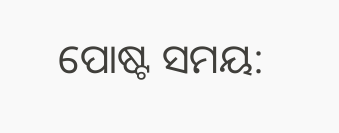ପୋଷ୍ଟ ସମୟ: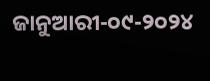ଜାନୁଆରୀ-୦୯-୨୦୨୪